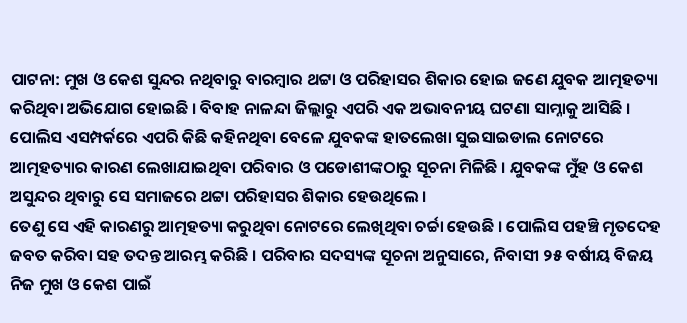ପାଟନା: ମୁଖ ଓ କେଶ ସୁନ୍ଦର ନଥିବାରୁ ବାରମ୍ବାର ଥଟ୍ଟା ଓ ପରିହାସର ଶିକାର ହୋଇ ଜଣେ ଯୁବକ ଆତ୍ମହତ୍ୟା କରିଥିବା ଅଭିଯୋଗ ହୋଇଛି । ବିବାହ ନାଳନ୍ଦା ଜିଲ୍ଲାରୁ ଏପରି ଏକ ଅଭାବନୀୟ ଘଟଣା ସାମ୍ନାକୁ ଆସିଛି । ପୋଲିସ ଏସମ୍ପର୍କରେ ଏପରି କିଛି କହିନଥିବା ବେଳେ ଯୁବକଙ୍କ ହାତଲେଖା ସୁଇସାଇଡାଲ ନୋଟରେ ଆତ୍ମହତ୍ୟାର କାରଣ ଲେଖାଯାଇଥିବା ପରିବାର ଓ ପଡୋଶୀଙ୍କଠାରୁ ସୂଚନା ମିଳିଛି । ଯୁବକଙ୍କ ମୁଁହ ଓ କେଶ ଅସୁନ୍ଦର ଥିବାରୁ ସେ ସମାଜରେ ଥଟ୍ଟା ପରିହାସର ଶିକାର ହେଉଥିଲେ ।
ତେଣୁ ସେ ଏହି କାରଣରୁ ଆତ୍ମହତ୍ୟା କରୁଥିବା ନୋଟରେ ଲେଖିଥିବା ଚର୍ଚ୍ଚା ହେଉଛି । ପୋଲିସ ପହଞ୍ଚି ମୃତଦେହ ଜବତ କରିବା ସହ ତଦନ୍ତ ଆରମ୍ଭ କରିଛି । ପରିବାର ସଦସ୍ୟଙ୍କ ସୂଚନା ଅନୁସାରେ, ନିବାସୀ ୨୫ ବର୍ଷୀୟ ବିଜୟ ନିଜ ମୁଖ ଓ କେଶ ପାଇଁ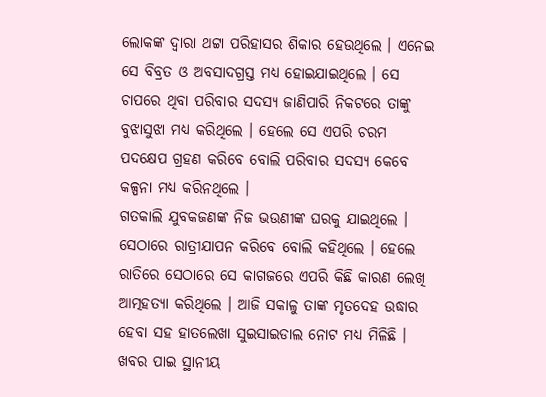ଲୋକଙ୍କ ଦ୍ୱାରା ଥଟ୍ଟା ପରିହାସର ଶିକାର ହେଉଥିଲେ । ଏନେଇ ସେ ବିବ୍ରତ ଓ ଅବସାଦଗ୍ରସ୍ତ ମଧ୍ୟ ହୋଇଯାଇଥିଲେ । ସେ ଚାପରେ ଥିବା ପରିବାର ସଦସ୍ୟ ଜାଣିପାରି ନିକଟରେ ତାଙ୍କୁ ବୁଝାସୁଝା ମଧ୍ୟ କରିଥିଲେ । ହେଲେ ସେ ଏପରି ଚରମ ପଦକ୍ଷେପ ଗ୍ରହଣ କରିବେ ବୋଲି ପରିବାର ସଦସ୍ୟ କେବେ କଳ୍ପନା ମଧ୍ୟ କରିନଥିଲେ ।
ଗତକାଲି ଯୁବକଜଣଙ୍କ ନିଜ ଭଉଣୀଙ୍କ ଘରକୁ ଯାଇଥିଲେ । ସେଠାରେ ରାତ୍ରୀଯାପନ କରିବେ ବୋଲି କହିଥିଲେ । ହେଲେ ରାତିରେ ସେଠାରେ ସେ କାଗଜରେ ଏପରି କିଛି କାରଣ ଲେଖି ଆତ୍ମହତ୍ୟା କରିଥିଲେ । ଆଜି ସକାଳୁ ତାଙ୍କ ମୃତଦେହ ଉଦ୍ଧାର ହେବା ସହ ହାତଲେଖା ସୁଇସାଇଡାଲ ନୋଟ ମଧ୍ୟ ମିଳିଛି । ଖବର ପାଇ ସ୍ଥାନୀୟ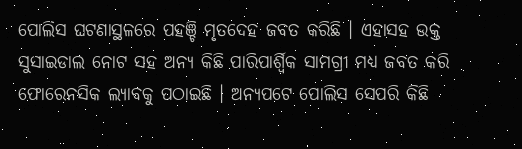ପୋଲିସ ଘଟଣାସ୍ଥଳରେ ପହଞ୍ଚି ମୃତଦେହ ଜବତ କରିଛି । ଏହାସହ ଉକ୍ତ ସୁସାଇଡାଲ ନୋଟ ସହ ଅନ୍ୟ କିଛି ପାରିପାର୍ଶ୍ୱିକ ସାମଗ୍ରୀ ମଧ୍ୟ ଜବତ କରି ଫୋରେନସିକ ଲ୍ୟାବକୁ ପଠାଇଛି । ଅନ୍ୟପଟେ ପୋଲିସ ସେପରି କିଛି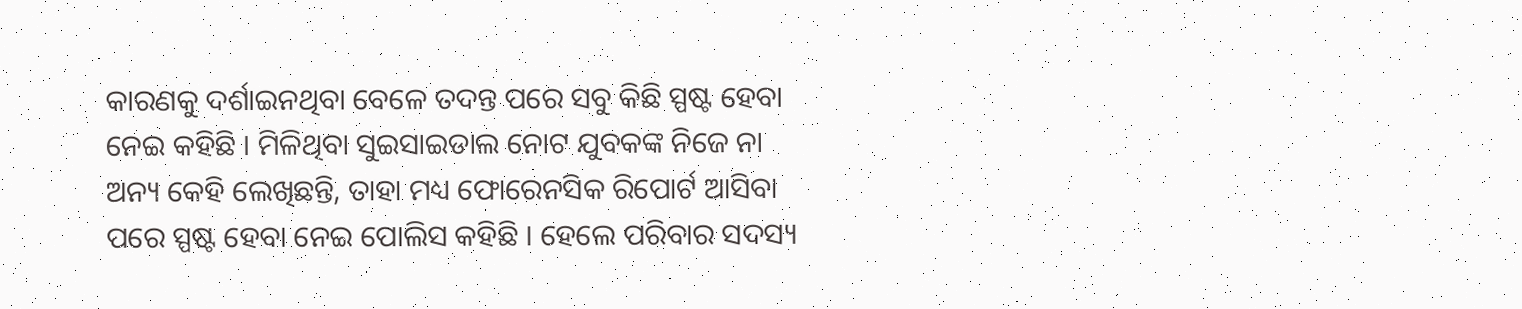କାରଣକୁ ଦର୍ଶାଇନଥିବା ବେଳେ ତଦନ୍ତ ପରେ ସବୁ କିଛି ସ୍ପଷ୍ଟ ହେବା ନେଇ କହିଛି । ମିଳିଥିବା ସୁଇସାଇଡାଲ ନୋଟ ଯୁବକଙ୍କ ନିଜେ ନା ଅନ୍ୟ କେହି ଲେଖିଛନ୍ତି, ତାହା ମଧ୍ୟ ଫୋରେନସିକ ରିପୋର୍ଟ ଆସିବା ପରେ ସ୍ପଷ୍ଟ ହେବା ନେଇ ପୋଲିସ କହିଛି । ହେଲେ ପରିବାର ସଦସ୍ୟ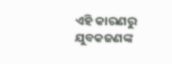ଏହି କାରଣରୁ ଯୁବକଜଣଙ୍କ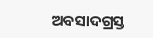ଅବସାଦଗ୍ରସ୍ତ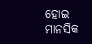ହୋଇ ମାନସିକ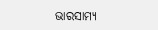ଭାରସାମ୍ୟ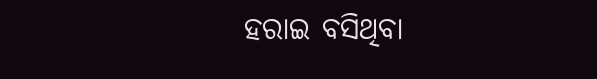ହରାଇ ବସିଥିବା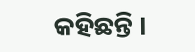କହିଛନ୍ତି ।